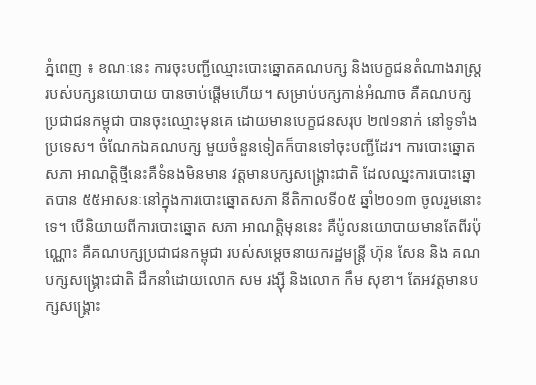ភ្នំពេញ ៖ ខណៈនេះ ការចុះបញ្ជីឈ្មោះបោះឆ្នោតគណបក្ស និងបេក្ខជនតំណាងរាស្ត្រ របស់បក្សនយោបាយ បានចាប់ផ្ដើមហើយ។ សម្រាប់បក្សកាន់អំណាច គឺគណបក្សប្រជាជនកម្ពុជា បានចុះឈ្មោះមុនគេ ដោយមានបេក្ខជនសរុប ២៧១នាក់ នៅទូទាំងប្រទេស។ ចំណែកឯគណបក្ស មួយចំនួនទៀតក៏បានទៅចុះបញ្ជីដែរ។ ការបោះឆ្នោតសភា អាណត្តិថ្មីនេះគឺទំនងមិនមាន វត្តមានបក្សសង្គ្រោះជាតិ ដែលឈ្នះការបោះឆ្នោតបាន ៥៥អាសនៈនៅក្នុងការបោះឆ្នោតសភា នីតិកាលទី០៥ ឆ្នាំ២០១៣ ចូលរួមនោះទេ។ បើនិយាយពីការបោះឆ្នោត សភា អាណត្តិមុននេះ គឺប៉ូលនយោបាយមានតែពីរប៉ុណ្ណោះ គឺគណបក្សប្រជាជនកម្ពុជា របស់សម្ដេចនាយករដ្ឋមន្ត្រី ហ៊ុន សែន និង គណបក្សសង្គ្រោះជាតិ ដឹកនាំដោយលោក សម រង្ស៊ី និងលោក កឹម សុខា។ តែអវត្តមានបក្សសង្គ្រោះ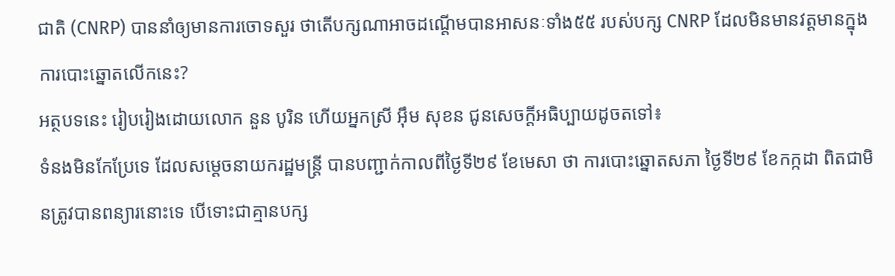ជាតិ (CNRP) បាននាំឲ្យមានការចោទសួរ ថាតើបក្សណាអាចដណ្ដើមបានអាសនៈទាំង៥៥ របស់បក្ស CNRP ដែលមិនមានវត្តមានក្នុងការបោះឆ្នោតលើកនេះ?
អត្ថបទនេះ រៀបរៀងដោយលោក នួន បូរិន ហើយអ្នកស្រី អ៊ឹម សុខន ជូនសេចក្ដីអធិប្បាយដូចតទៅ៖
ទំនងមិនកែប្រែទេ ដែលសម្ដេចនាយករដ្ឋមន្ត្រី បានបញ្ជាក់កាលពីថ្ងៃទី២៩ ខែមេសា ថា ការបោះឆ្នោតសភា ថ្ងៃទី២៩ ខែកក្កដា ពិតជាមិនត្រូវបានពន្យារនោះទេ បើទោះជាគ្មានបក្ស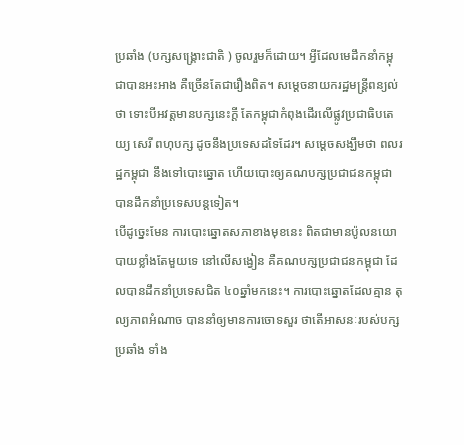ប្រឆាំង (បក្សសង្គ្រោះជាតិ ) ចូលរួមក៏ដោយ។ អ្វីដែលមេដឹកនាំកម្ពុជាបានអះអាង គឺច្រើនតែជារឿងពិត។ សម្ដេចនាយករដ្ឋមន្ត្រីពន្យល់ថា ទោះបីអវត្តមានបក្សនេះក្ដី តែកម្ពុជាកំពុងដើរលើផ្លូវប្រជាធិបតេយ្យ សេរី ពហុបក្ស ដូចនឹងប្រទេសដទៃដែរ។ សម្ដេចសង្ឃឹមថា ពលរដ្ឋកម្ពុជា នឹងទៅបោះឆ្នោត ហើយបោះឲ្យគណបក្សប្រជាជនកម្ពុជា បានដឹកនាំប្រទេសបន្តទៀត។
បើដូច្នេះមែន ការបោះឆ្នោតសភាខាងមុខនេះ ពិតជាមានប៉ូលនយោបាយខ្លាំងតែមួយទេ នៅលើសង្វៀន គឺគណបក្សប្រជាជនកម្ពុជា ដែលបានដឹកនាំប្រទេសជិត ៤០ឆ្នាំមកនេះ។ ការបោះឆ្នោតដែលគ្មាន តុល្យភាពអំណាច បាននាំឲ្យមានការចោទសួរ ថាតើអាសនៈរបស់បក្សប្រឆាំង ទាំង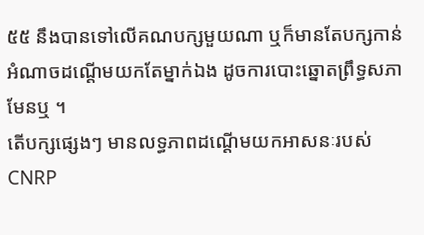៥៥ នឹងបានទៅលើគណបក្សមួយណា ឬក៏មានតែបក្សកាន់អំណាចដណ្ដើមយកតែម្នាក់ឯង ដូចការបោះឆ្នោតព្រឹទ្ធសភាមែនឬ ។
តើបក្សផ្សេងៗ មានលទ្ធភាពដណ្ដើមយកអាសនៈរបស់ CNRP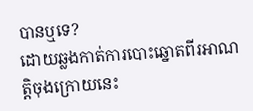បានឬទេ?
ដោយឆ្លងកាត់ការបោះឆ្នោតពីរអាណត្តិចុងក្រោយនេះ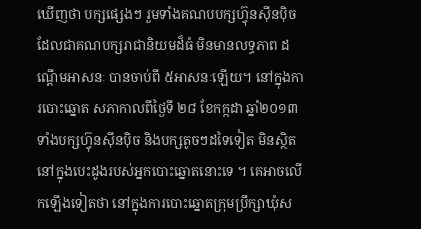ឃើញថា បក្សផ្សេងៗ រួមទាំងគណបបក្សហ្វ៊ុនស៊ីនប៉ិច ដែលជាគណបក្សរាជានិយមដ៏ធំ មិនមានលទ្ធភាព ដណ្ដើមអាសនៈ បានចាប់ពី ៥អាសនៈឡើយ។ នៅក្នុងការបោះឆ្នោត សភាកាលពីថ្ងៃទី ២៨ ខែកក្កដា ឆ្នាំ២០១៣ ទាំងបក្សហ្វ៊ុនស៊ីនប៉ិច និងបក្សតូចៗដទៃទៀត មិនស្ថិតនៅក្នុងបេះដូងរបស់អ្នកបោះឆ្នោតនោះទេ ។ គេអាចលើកឡើងទៀតថា នៅក្នុងការបោះឆ្នោតក្រុមប្រឹក្សាឃុំស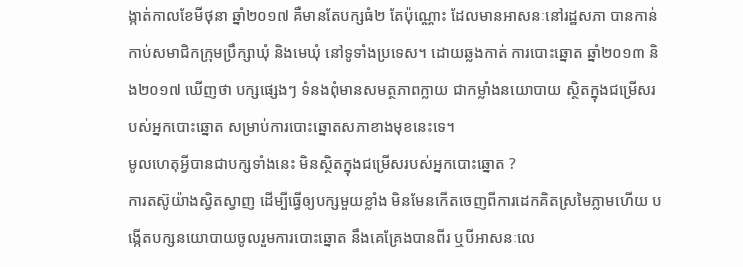ង្កាត់កាលខែមីថុនា ឆ្នាំ២០១៧ គឺមានតែបក្សធំ២ តែប៉ុណ្ណោះ ដែលមានអាសនៈនៅរដ្ឋសភា បានកាន់កាប់សមាជិកក្រុមប្រឹក្សាឃុំ និងមេឃុំ នៅទូទាំងប្រទេស។ ដោយឆ្លងកាត់ ការបោះឆ្នោត ឆ្នាំ២០១៣ និង២០១៧ ឃើញថា បក្សផ្សេងៗ ទំនងពុំមានសមត្ថភាពក្លាយ ជាកម្លាំងនយោបាយ ស្ថិតក្នុងជម្រើសរបស់អ្នកបោះឆ្នោត សម្រាប់ការបោះឆ្នោតសភាខាងមុខនេះទេ។
មូលហេតុអ្វីបានជាបក្សទាំងនេះ មិនស្ថិតក្នុងជម្រើសរបស់អ្នកបោះឆ្នោត ?
ការតស៊ូយ៉ាងស្វិតស្វាញ ដើម្បីធ្វើឲ្យបក្សមួយខ្លាំង មិនមែនកើតចេញពីការដេកគិតស្រមៃភ្លាមហើយ បង្កើតបក្សនយោបាយចូលរួមការបោះឆ្នោត នឹងគេគ្រែងបានពីរ ឬបីអាសនៈលេ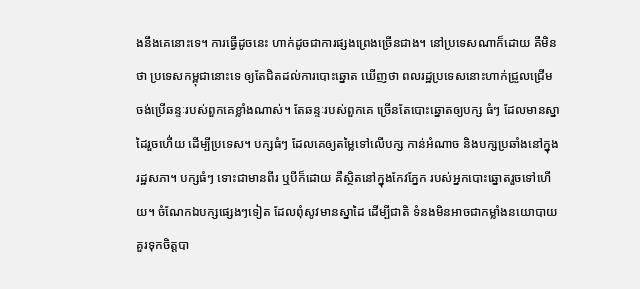ងនឹងគេនោះទេ។ ការធ្វើដូចនេះ ហាក់ដូចជាការផ្សងព្រេងច្រើនជាង។ នៅប្រទេសណាក៏ដោយ គឺមិនថា ប្រទេសកម្ពុជានោះទេ ឲ្យតែជិតដល់ការបោះឆ្នោត ឃើញថា ពលរដ្ឋប្រទេសនោះហាក់ជ្រួលជ្រើម ចង់ប្រើឆន្ទៈរបស់ពួកគេខ្លាំងណាស់។ តែឆន្ទៈរបស់ពួកគេ ច្រើនតែបោះឆ្នោតឲ្យបក្ស ធំៗ ដែលមានស្នាដៃរួចហើ់យ ដើម្បីប្រទេស។ បក្សធំៗ ដែលគេឲ្យតម្លៃទៅលើបក្ស កាន់អំណាច និងបក្សប្រឆាំងនៅក្នុងរដ្ឋសភា។ បក្សធំៗ ទោះជាមានពីរ ឬបីក៏ដោយ គឺស្ថិតនៅក្នុងកែវភ្នែក របស់អ្នកបោះឆ្នោតរួចទៅហើយ។ ចំណែកឯបក្សផ្សេងៗទៀត ដែលពុំសូវមានស្នាដៃ ដើម្បីជាតិ ទំនងមិនអាចជាកម្លាំងនយោបាយ គួរទុកចិត្តបា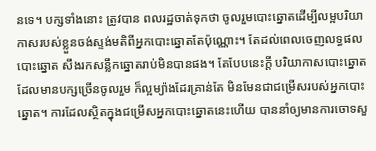នទេ។ បក្សទាំងនោះ ត្រូវបាន ពលរដ្ឋចាត់ទុកថា ចូលរួមបោះឆ្នោតដើម្បីលម្អបរិយាកាសរបស់ខ្លួនចង់ស្ទង់មតិពីអ្នកបោះឆ្នោតតែប៉ុណ្ណោះ។ តែដល់ពេលចេញលទ្ធផលបោះឆ្នោត សឹងរកសន្លឹកឆ្នោតរាប់មិនបានផង។ តែបែបនេះក្ដី បរិយាកាសបោះឆ្នោតដែលមានបក្សច្រើនចូលរួម ក៏ល្អម្យ៉ាងដែរគ្រាន់តែ មិនមែនជាជម្រើសរបស់អ្នកបោះឆ្នោត។ ការដែលស្ថិតក្នុងជម្រើសអ្នកបោះឆ្នោតនេះហើយ បាននាំឲ្យមានការចោទសួ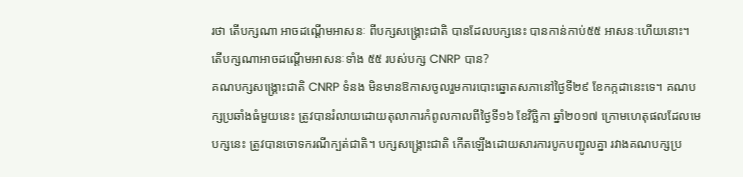រថា តើបក្សណា អាចដណ្ដើមអាសនៈ ពីបក្សសង្គ្រោះជាតិ បានដែលបក្សនេះ បានកាន់កាប់៥៥ អាសនៈហើយនោះ។
តើបក្សណាអាចដណ្ដើមអាសនៈទាំង ៥៥ របស់បក្ស CNRP បាន?
គណបក្សសង្គ្រោះជាតិ CNRP ទំនង មិនមានឱកាសចូលរួមការបោះឆ្នោតសភានៅថ្ងៃទី២៩ ខែកក្កដានេះទេ។ គណបក្សប្រឆាំងធំមួយនេះ ត្រូវបានរំលាយដោយតុលាការកំពូលកាលពីថ្ងៃទី១៦ ខែវិច្ឆិកា ឆ្នាំ២០១៧ ក្រោមហេតុផលដែលមេបក្សនេះ ត្រូវបានចោទករណីក្បត់ជាតិ។ បក្សសង្គ្រោះជាតិ កើតឡើងដោយសារការបូកបញ្ជូលគ្នា រវាងគណបក្សប្រ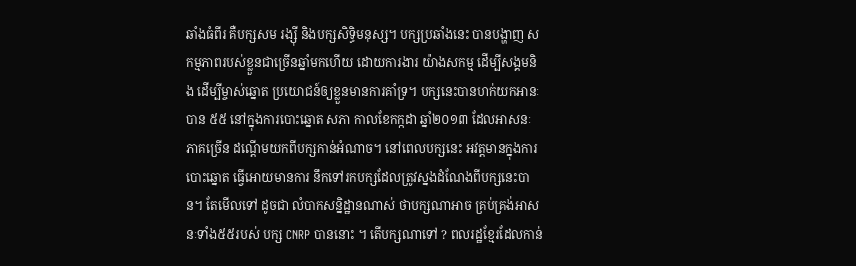ឆាំងធំពីរ គឺបក្សសម រង្ស៊ី និងបក្សសិទ្ធិមនុស្ស។ បក្សប្រឆាំងនេះ បានបង្ហាញ សកម្មភាពរបស់ខ្លួនជាច្រើនឆ្នាំមកហើយ ដោយការងារ យ៉ាងសកម្ម ដើម្បីសង្គមនិង ដើម្បីម្ចាស់ឆ្នោត ប្រយោជន៍ឲ្យខ្លួនមានការគាំទ្រ។ បក្សនេះបានហក់យកអានៈបាន ៥៥ នៅក្នុងការបោះឆ្នោត សភា កាលខែកក្កដា ឆ្នាំ២០១៣ ដែលអាសនៈភាគច្រើន ដណ្ដើមយកពីបក្សកាន់អំណាច។ នៅពេលបក្សនេះ អវត្តមានក្នុងការបោះឆ្នោត ធ្វើអោយមានការ នឹកទៅរកបក្សដែលត្រូវស្នងដំណែងពីបក្សនេះបាន។ តែមើលទៅ ដូចជា លំបាកសន្និដ្ឋានណាស់ ថាបក្សណាអាច គ្រប់គ្រង់អាសនៈទាំង៥៥របស់ បក្ស CNRP បាននោះ ។ តើបក្សណាទៅ ? ពលរដ្ឋខ្មែរដែលកាន់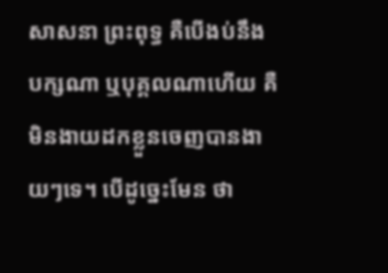សាសនា ព្រះពុទ្ធ គឺបើងប់នឹងបក្សណា ឬបុគ្គលណាហើយ គឺមិនងាយដកខ្លួនចេញបានងាយៗទេ។ បើដូច្នេះមែន ថា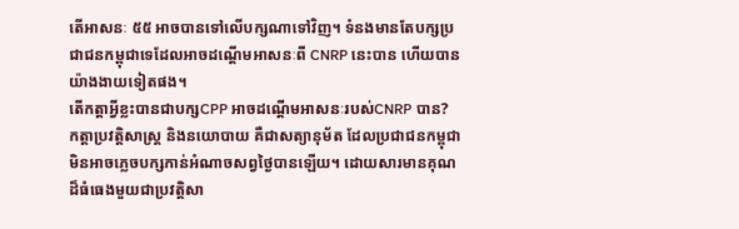តើអាសនៈ ៥៥ អាចបានទៅលើបក្សណាទៅវិញ។ ទំនងមានតែបក្សប្រជាជនកម្ពុជាទេដែលអាចដណ្ដើមអាសនៈពី CNRP នេះបាន ហើយបានយ៉ាងងាយទៀតផង។
តើកត្តាអ្វីខ្លះបានជាបក្សCPP អាចដណ្ដើមអាសនៈរបស់CNRP បាន?
កត្តាប្រវត្តិសាស្ត្រ និងនយោបាយ គឺជាសត្យានុម័ត ដែលប្រជាជនកម្ពុជា មិនអាចភ្លេចបក្សកាន់អំណាចសព្វថ្ងៃបានឡើយ។ ដោយសារមានគុណដ៏ធំធេងមួយជាប្រវត្តិសា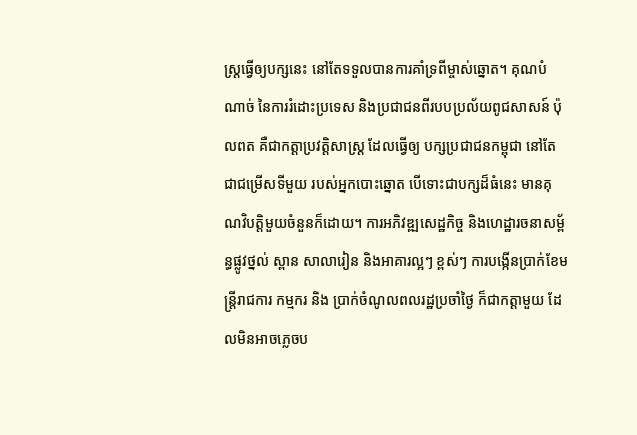ស្ត្រធ្វើឲ្យបក្សនេះ នៅតែទទួលបានការគាំទ្រពីម្ចាស់ឆ្នោត។ គុណបំណាច់ នៃការរំដោះប្រទេស និងប្រជាជនពីរបបប្រល័យពូជសាសន៍ ប៉ុលពត គឺជាកត្តាប្រវត្តិសាស្ត្រ ដែលធ្វើឲ្យ បក្សប្រជាជនកម្ពុជា នៅតែជាជម្រើសទីមួយ របស់អ្នកបោះឆ្នោត បើទោះជាបក្សដ៏ធំនេះ មានគុណវិបត្តិមួយចំនួនក៏ដោយ។ ការអភិវឌ្ឍសេដ្ឋកិច្ច និងហេដ្ឋារចនាសម្ព័ន្ធផ្លូវថ្នល់ ស្ពាន សាលារៀន និងអាគារល្អៗ ខ្ពស់ៗ ការបង្កើនប្រាក់ខែមន្ត្រីរាជការ កម្មករ និង ប្រាក់ចំណូលពលរដ្ឋប្រចាំថៃ្ង ក៏ជាកត្តាមួយ ដែលមិនអាចភ្លេចប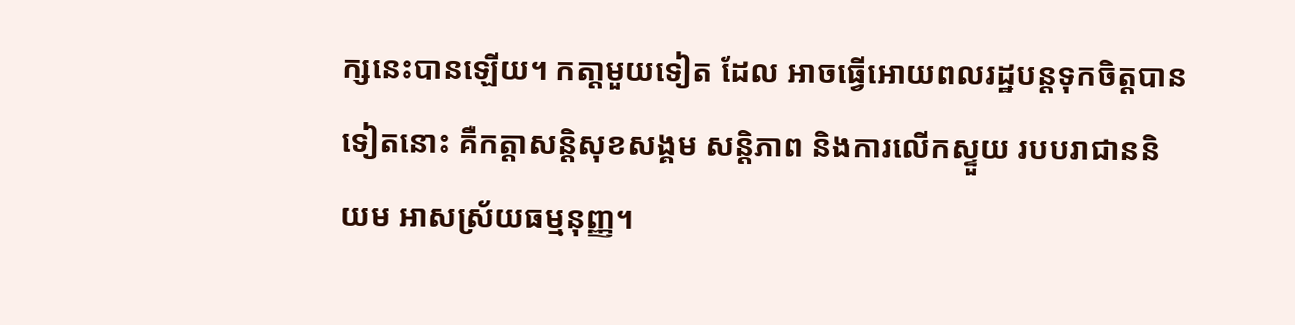ក្សនេះបានឡើយ។ កតា្តមួយទៀត ដែល អាចធ្វើអោយពលរដ្ឋបន្តទុកចិត្តបានទៀតនោះ គឺកត្តាសន្តិសុខសង្គម សន្តិភាព និងការលើកស្ទួយ របបរាជាននិយម អាសស្រ័យធម្មនុញ្ញ។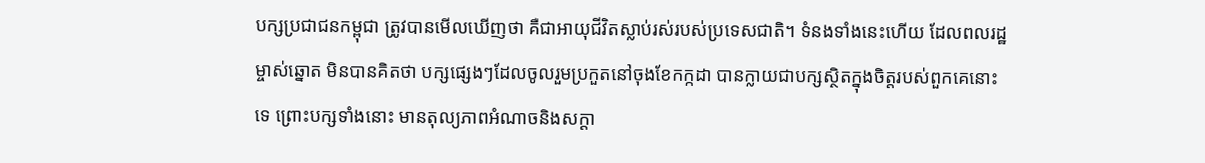បក្សប្រជាជនកម្ពុជា ត្រូវបានមើលឃើញថា គឺជាអាយុជីវិតស្លាប់រស់របស់ប្រទេសជាតិ។ ទំនងទាំងនេះហើយ ដែលពលរដ្ឋម្ចាស់ឆ្នោត មិនបានគិតថា បក្សផ្សេងៗដែលចូលរួមប្រកួតនៅចុងខែកក្កដា បានក្លាយជាបក្សស្ថិតក្នុងចិត្តរបស់ពួកគេនោះទេ ព្រោះបក្សទាំងនោះ មានតុល្យភាពអំណាចនិងសក្តា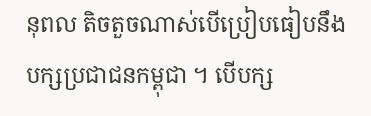នុពល តិចតួចណាស់បើប្រៀបធៀបនឹងបក្សប្រជាជនកម្ពុជា ។ បើបក្ស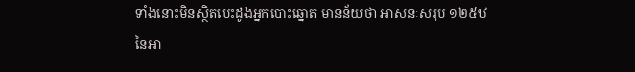ទាំងនោះមិនស្ថិតបេះដូងអ្នកបោះឆ្នោត មានន័យថា អាសនៈសរុប ១២៥ឋ នៃអា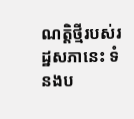ណត្តិថ្មីរបស់រដ្ឋសភានេះ ទំនងប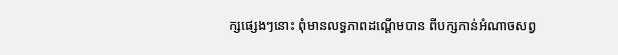ក្សផ្សេងៗនោះ ពុំមានលទ្ធភាពដណ្ដើមបាន ពីបក្សកាន់អំណាចសព្វ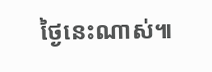ថ្ងៃនេះណាស់៕